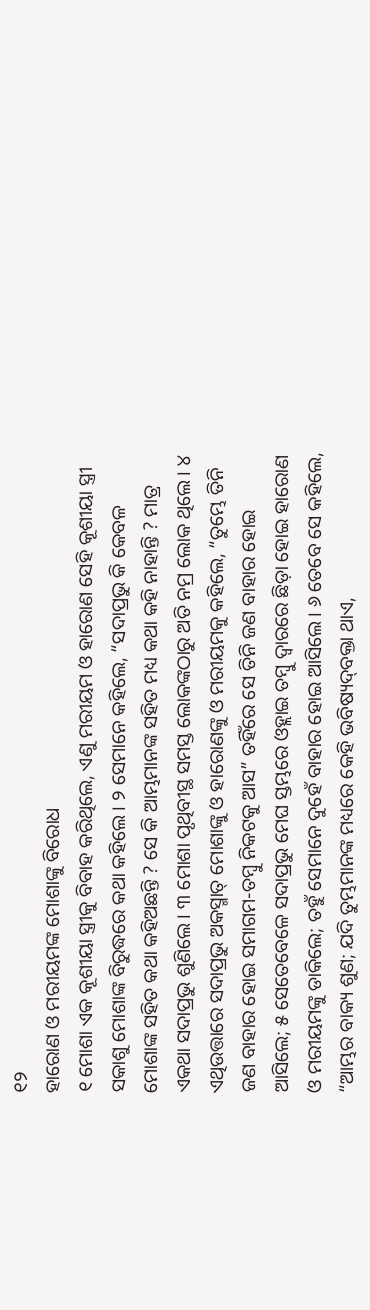୧୨
ହାରୋଣ ଓ ମରୀୟମଙ୍କ ମୋଶାଙ୍କୁ ବିରୋଧ
୧ ମୋଶା ଏକ କୂଶୀୟା ସ୍ତ୍ରୀକୁ ବିବାହ କରିଥିଲେ, ଏଣୁ ମରୀୟମ ଓ ହାରୋଣ ସେହି କୂଶୀୟା ସ୍ତ୍ରୀ ସକାଶୁ ମୋଶାଙ୍କ ବିରୁଦ୍ଧରେ କଥା କହିଲେ। ୨ ସେମାନେ କହିଲେ, “ସଦାପ୍ରଭୁ କି କେବଳ ମୋଶାଙ୍କ ସହିତ କଥା କହିଅଛନ୍ତି ? ସେ କି ଆମ୍ଭମାନଙ୍କ ସହିତ ମଧ୍ୟ କଥା କହି ନାହାନ୍ତି ? ମାତ୍ର ଏକଥା ସଦାପ୍ରଭୁ ଶୁଣିଲେ। ୩ ମୋଶା ପୃଥିବୀସ୍ଥ ସମସ୍ତ ଲୋକଙ୍କଠାରୁ ଅତି ନମ୍ର ଲୋକ ଥିଲେ। ୪ ଏଥିଉତ୍ତାରେ ସଦାପ୍ରଭୁ ଅକସ୍ମାତ୍‍ ମୋଶାଙ୍କୁ ଓ ହାରୋଣଙ୍କୁ ଓ ମରୀୟମକୁ କହିଲେ, “ତୁମ୍ଭେ ତିନି ଜଣ ବାହାର ହୋଇ ସମାଗମ-ତମ୍ବୁ ନିକଟକୁ ଆସ” ତହିଁରେ ସେ ତିନି ଜଣ ବାହାର ହୋଇ ଆସିଲେ; ୫ ସେତେବେଳେ ସଦାପ୍ରଭୁ ମେଘ ସ୍ତମ୍ଭରେ ଓହ୍ଲାଇ ତମ୍ବୁ ଦ୍ୱାରରେ ଛିଡ଼ା ହୋଇ ହାରୋଣ ଓ ମରୀୟମଙ୍କୁ ଡାକିଲେ; ତହୁଁ ସେମାନେ ଦୁହେଁ ବାହାର ହୋଇ ଆସିଲେ। ୬ ତେବେ ସେ କହିଲେ, “ଆମ୍ଭର ବାକ୍ୟ ଶୁଣ; ଯଦି ତୁମ୍ଭମାନଙ୍କ ମଧ୍ୟରେ କେହି ଭବିଷ୍ୟଦ୍‍ବକ୍ତା ଥାଏ,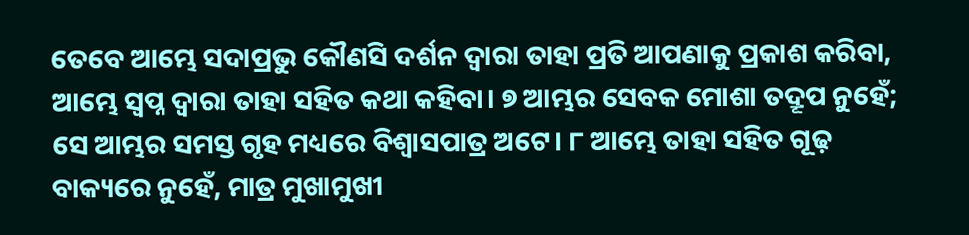ତେବେ ଆମ୍ଭେ ସଦାପ୍ରଭୁ କୌଣସି ଦର୍ଶନ ଦ୍ୱାରା ତାହା ପ୍ରତି ଆପଣାକୁ ପ୍ରକାଶ କରିବା, ଆମ୍ଭେ ସ୍ୱପ୍ନ ଦ୍ୱାରା ତାହା ସହିତ କଥା କହିବା। ୭ ଆମ୍ଭର ସେବକ ମୋଶା ତଦ୍ରୂପ ନୁହେଁ; ସେ ଆମ୍ଭର ସମସ୍ତ ଗୃହ ମଧ୍ୟରେ ବିଶ୍ୱାସପାତ୍ର ଅଟେ। ୮ ଆମ୍ଭେ ତାହା ସହିତ ଗୂଢ଼ ବାକ୍ୟରେ ନୁହେଁ, ମାତ୍ର ମୁଖାମୁଖୀ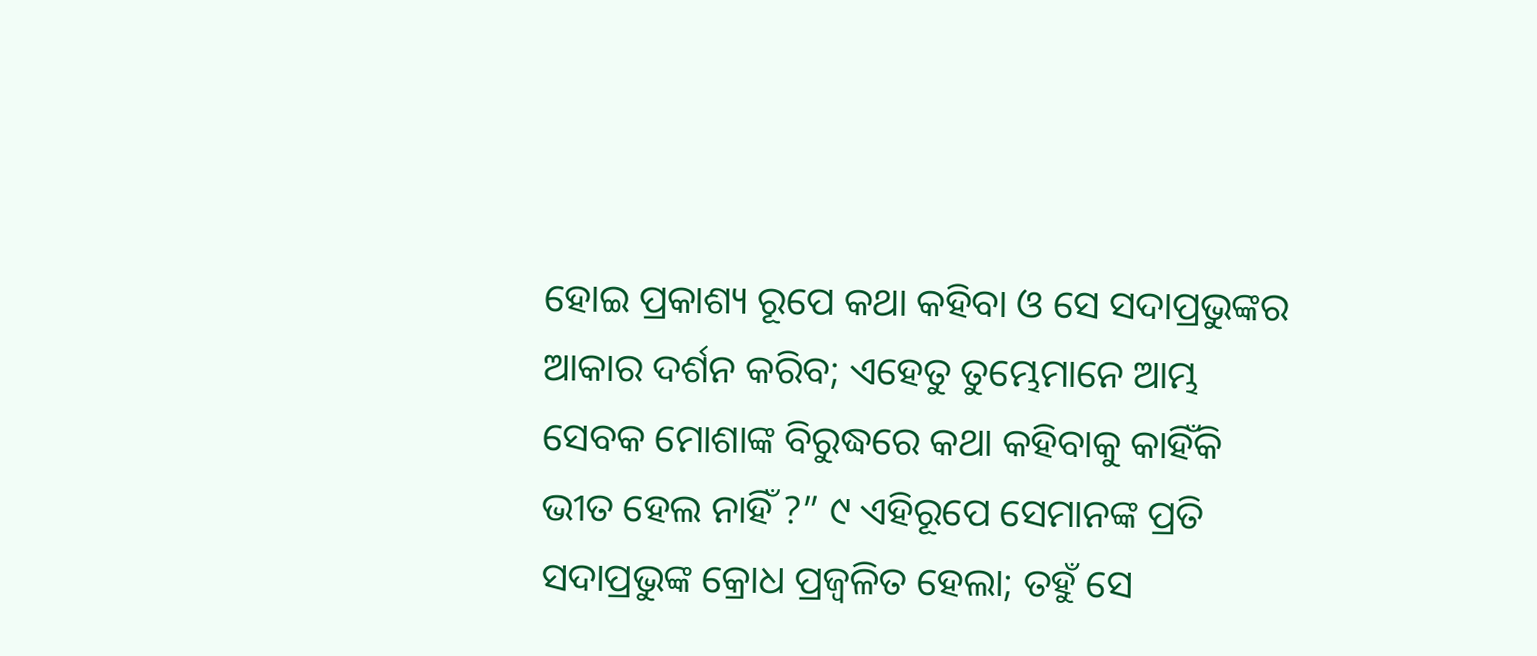ହୋଇ ପ୍ରକାଶ୍ୟ ରୂପେ କଥା କହିବା ଓ ସେ ସଦାପ୍ରଭୁଙ୍କର ଆକାର ଦର୍ଶନ କରିବ; ଏହେତୁ ତୁମ୍ଭେମାନେ ଆମ୍ଭ ସେବକ ମୋଶାଙ୍କ ବିରୁଦ୍ଧରେ କଥା କହିବାକୁ କାହିଁକି ଭୀତ ହେଲ ନାହିଁ ?” ୯ ଏହିରୂପେ ସେମାନଙ୍କ ପ୍ରତି ସଦାପ୍ରଭୁଙ୍କ କ୍ରୋଧ ପ୍ରଜ୍ୱଳିତ ହେଲା; ତହୁଁ ସେ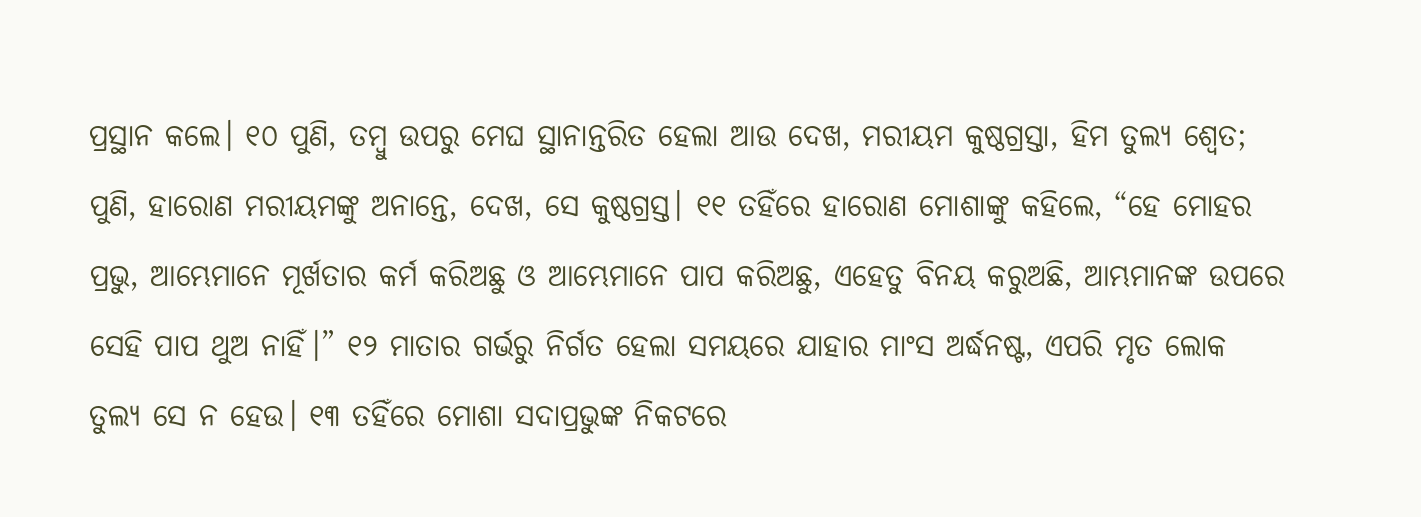ପ୍ରସ୍ଥାନ କଲେ। ୧୦ ପୁଣି, ତମ୍ବୁ ଉପରୁ ମେଘ ସ୍ଥାନାନ୍ତରିତ ହେଲା ଆଉ ଦେଖ, ମରୀୟମ କୁଷ୍ଠଗ୍ରସ୍ତା, ହିମ ତୁଲ୍ୟ ଶ୍ୱେତ; ପୁଣି, ହାରୋଣ ମରୀୟମଙ୍କୁ ଅନାନ୍ତେ, ଦେଖ, ସେ କୁଷ୍ଠଗ୍ରସ୍ତ। ୧୧ ତହିଁରେ ହାରୋଣ ମୋଶାଙ୍କୁ କହିଲେ, “ହେ ମୋହର ପ୍ରଭୁ, ଆମ୍ଭେମାନେ ମୂର୍ଖତାର କର୍ମ କରିଅଛୁ ଓ ଆମ୍ଭେମାନେ ପାପ କରିଅଛୁ, ଏହେତୁ ବିନୟ କରୁଅଛି, ଆମ୍ଭମାନଙ୍କ ଉପରେ ସେହି ପାପ ଥୁଅ ନାହିଁ।” ୧୨ ମାତାର ଗର୍ଭରୁ ନିର୍ଗତ ହେଲା ସମୟରେ ଯାହାର ମାଂସ ଅର୍ଦ୍ଧନଷ୍ଟ, ଏପରି ମୃତ ଲୋକ ତୁଲ୍ୟ ସେ ନ ହେଉ। ୧୩ ତହିଁରେ ମୋଶା ସଦାପ୍ରଭୁଙ୍କ ନିକଟରେ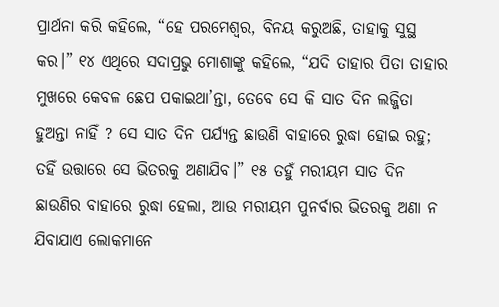ପ୍ରାର୍ଥନା କରି କହିଲେ, “ହେ ପରମେଶ୍ୱର, ବିନୟ କରୁଅଛି, ତାହାକୁ ସୁସ୍ଥ କର।” ୧୪ ଏଥିରେ ସଦାପ୍ରଭୁ ମୋଶାଙ୍କୁ କହିଲେ, “ଯଦି ତାହାର ପିତା ତାହାର ମୁଖରେ କେବଳ ଛେପ ପକାଇଥା’ନ୍ତା, ତେବେ ସେ କି ସାତ ଦିନ ଲଜ୍ଜିତା ହୁଅନ୍ତା ନାହିଁ ? ସେ ସାତ ଦିନ ପର୍ଯ୍ୟନ୍ତ ଛାଉଣି ବାହାରେ ରୁଦ୍ଧା ହୋଇ ରହୁ; ତହିଁ ଉତ୍ତାରେ ସେ ଭିତରକୁ ଅଣାଯିବ।” ୧୫ ତହୁଁ ମରୀୟମ ସାତ ଦିନ ଛାଉଣିର ବାହାରେ ରୁଦ୍ଧା ହେଲା, ଆଉ ମରୀୟମ ପୁନର୍ବାର ଭିତରକୁ ଅଣା ନ ଯିବାଯାଏ ଲୋକମାନେ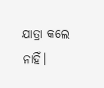ଯାତ୍ରା କଲେ ନାହିଁ।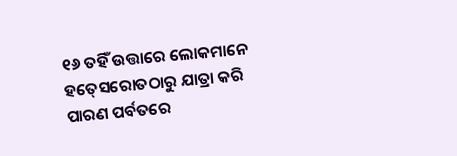୧୬ ତହିଁ ଉତ୍ତାରେ ଲୋକମାନେ ହତ୍‍ସେରୋତଠାରୁ ଯାତ୍ରା କରି ପାରଣ ପର୍ବତରେ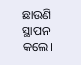ଛାଉଣି ସ୍ଥାପନ କଲେ।